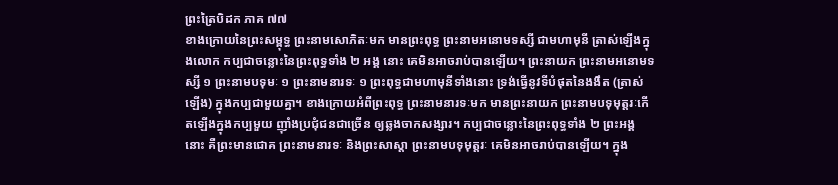ព្រះត្រៃបិដក ភាគ ៧៧
ខាងក្រោយនៃព្រះសម្ពុទ្ធ ព្រះនាមសោភិតៈមក មានព្រះពុទ្ធ ព្រះនាមអនោមទស្សី ជាមហាមុនី ត្រាស់ឡើងក្នុងលោក កប្បជាចន្លោះនៃព្រះពុទ្ធទាំង ២ អង្គ នោះ គេមិនអាចរាប់បានឡើយ។ ព្រះនាយក ព្រះនាមអនោមទស្សី ១ ព្រះនាមបទុមៈ ១ ព្រះនាមនារទៈ ១ ព្រះពុទ្ធជាមហាមុនីទាំងនោះ ទ្រង់ធ្វើនូវទីបំផុតនៃងងឹត (ត្រាស់ឡើង) ក្នុងកប្បជាមួយគ្នា។ ខាងក្រោយអំពីព្រះពុទ្ធ ព្រះនាមនារទៈមក មានព្រះនាយក ព្រះនាមបទុមុត្តរៈកើតឡើងក្នុងកប្បមួយ ញ៉ាំងប្រជុំជនជាច្រើន ឲ្យឆ្លងចាកសង្សារ។ កប្បជាចន្លោះនៃព្រះពុទ្ធទាំង ២ ព្រះអង្គនោះ គឺព្រះមានជោគ ព្រះនាមនារទៈ និងព្រះសាស្តា ព្រះនាមបទុមុត្តរៈ គេមិនអាចរាប់បានឡើយ។ ក្នុង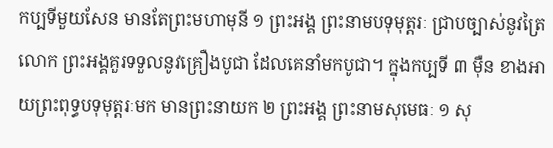កប្បទីមួយសែន មានតែព្រះមហាមុនី ១ ព្រះអង្គ ព្រះនាមបទុមុត្តរៈ ជ្រាបច្បាស់នូវត្រៃលោក ព្រះអង្គគួរទទួលនូវគ្រឿងបូជា ដែលគេនាំមកបូជា។ ក្នុងកប្បទី ៣ ម៉ឺន ខាងអាយព្រះពុទ្ធបទុមុត្តរៈមក មានព្រះនាយក ២ ព្រះអង្គ ព្រះនាមសុមេធៈ ១ សុ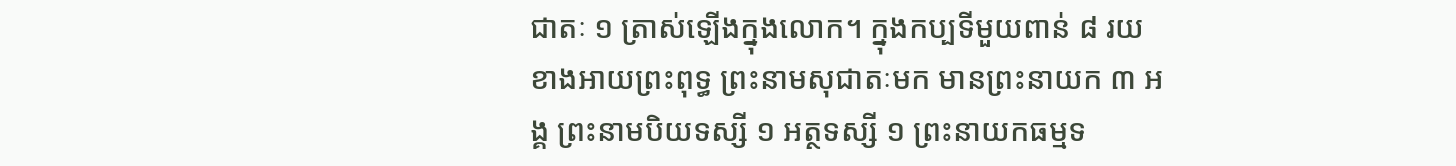ជាតៈ ១ ត្រាស់ឡើងក្នុងលោក។ ក្នុងកប្បទីមួយពាន់ ៨ រយ ខាងអាយព្រះពុទ្ធ ព្រះនាមសុជាតៈមក មានព្រះនាយក ៣ អង្គ ព្រះនាមបិយទស្សី ១ អត្ថទស្សី ១ ព្រះនាយកធម្មទ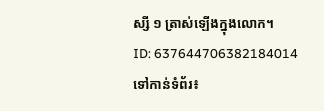ស្សី ១ ត្រាស់ឡើងក្នុងលោក។
ID: 637644706382184014
ទៅកាន់ទំព័រ៖